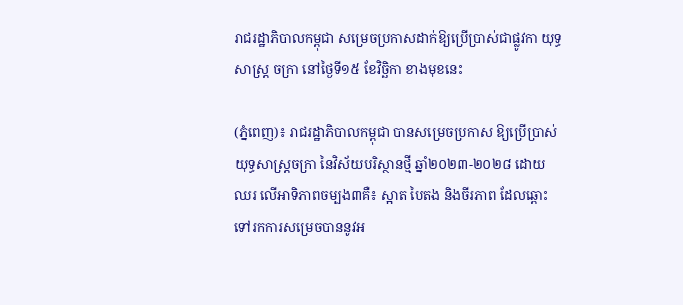រាជរដ្ឋាភិបាលកម្ពុជា សម្រេចប្រកាសដាក់ឱ្យប្រើប្រាស់ជាផ្លូវកា យុទ្ធសាស្ត្រ ចក្រា នៅថ្ងៃទី១៥ ខែវិច្ឆិកា ខាងមុខនេះ

(ភ្នំពេញ)៖ រាជរដ្ឋាភិបាលកម្ពុជា បានសម្រេចប្រកាស ឱ្យប្រើប្រាស់ យុទ្ធសាស្ត្រចក្រា នៃវិស័យបរិស្ថានថ្មី ឆ្នាំ២០២៣-២០២៨ ដោយ ឈរ លើអាទិភាពចម្បង៣គឺ៖ ស្អាត បៃតង និងចីរភាព ដែលឆ្ពោះ ទៅរកការសម្រេចបាននូវអ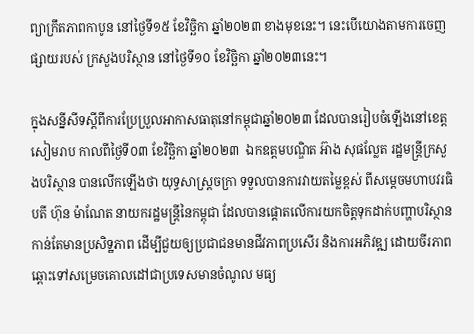ព្យាក្រឹតភាពកាបូន នៅថ្ងៃទី១៥ ខែវិច្ឆិកា ឆ្នាំ២០២៣ ខាងមុខនេះ។ នេះបើយោងតាមការចេញផ្សាយរបស់ ក្រសួងបរិស្ថាន នៅថ្ងៃទី១០ ខែវិច្ឆិកា ឆ្នាំ២០២៣នេះ។

ក្នុងសន្នីសីទស្តីពីការប្រែប្រួលអាកាសធាតុនៅកម្ពុជាឆ្នាំ២០២៣ ដែលបានរៀបចំឡើងនៅខេត្តសៀមរាប កាលពីថ្ងៃទី០៣ ខែវិច្ឆិកា ឆ្នាំ២០២៣  ឯកឧត្តមបណ្ឌិត អ៊ាង សុផល្លែត រដ្ឋមន្ត្រីក្រសួងបរិស្ថាន បានលើកឡើងថា យុទ្ធសាស្រ្តចក្រា ទទួលបានការវាយតម្លៃខ្ពស់ ពីសម្ដេចមហាបវរធិបតី ហ៊ុន ម៉ាណែត នាយករដ្ឋមន្រ្តីនៃកម្ពុជា ដែលបានផ្តោតលើការយកចិត្តទុកដាក់បញ្ហាបរិស្ថានកាន់តែមានប្រសិទ្ឋភាព ដើម្បីជួយឲ្យប្រជាជនមានជីវភាពប្រសើរ និងការអភិវឌ្ឍ ដោយចីរភាព ឆ្ពោះទៅសម្រេចគោលដៅជាប្រទេសមានចំណូល មធ្យ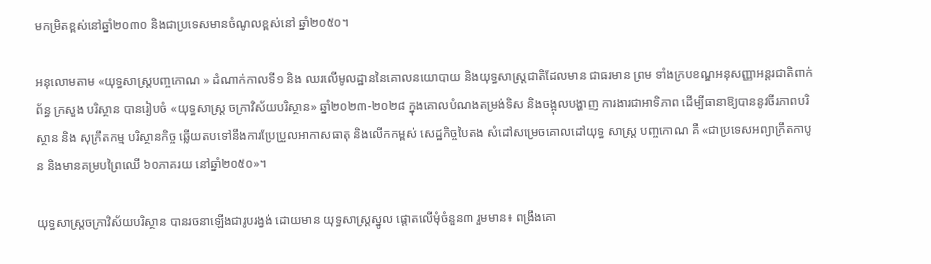មកម្រិតខ្ពស់នៅឆ្នាំ២០៣០ និងជាប្រទេសមានចំណូលខ្ពស់នៅ ឆ្នាំ២០៥០។

អនុលោមតាម «យុទ្ធសាស្រ្តបញ្ចកោណ » ដំណាក់កាលទី១ និង ឈរលើមូលដ្ឋាននៃគោលនយោបាយ និងយុទ្ធសាស្រ្តជាតិដែលមាន ជាធរមាន ព្រម ទាំងក្របខណ្ឌអនុសញ្ញាអន្តរជាតិពាក់ព័ន្ធ ក្រសួង បរិស្ថាន បានរៀបចំ «យុទ្ធសាស្រ្ត ចក្រាវិស័យបរិស្ថាន» ឆ្នាំ២០២៣-២០២៨ ក្នុងគោលបំណងតម្រង់ទិស និងចង្អុលបង្ហាញ ការងារជាអាទិភាព ដើម្បីធានាឱ្យបាននូវចីរភាពបរិស្ថាន និង សុក្រឹតកម្ម បរិស្ថានកិច្ច ឆ្លើយតបទៅនឹងការប្រែប្រួលអាកាសធាតុ និងលើកកម្ពស់ សេដ្ឋកិច្ចបៃតង សំដៅសម្រេចគោលដៅយុទ្ធ សាស្រ្ត បញ្ចកោណ គឺ «ជាប្រទេសអព្យាក្រឹតកាបូន និងមានគម្របព្រៃឈើ ៦០ភាគរយ នៅឆ្នាំ២០៥០»។

យុទ្ធសាស្រ្តចក្រាវិស័យបរិស្ថាន បានរចនាឡើងជារូបរង្វង់ ដោយមាន យុទ្ធសាស្រ្តស្នូល ផ្តោតលើមុំចំនួន៣ រួមមាន៖ ពង្រឹងគោ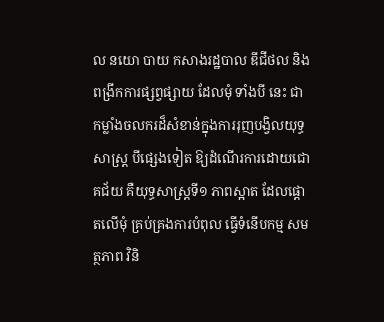ល នយោ បាយ កសាងរដ្ឋបាល ឌីជីថល និងពង្រីកការផ្សព្វផ្សាយ ដែលមុំ ទាំងបី នេះ ជាកម្លាំងចលករដ៏សំខាន់ក្នុងការរុញបង្វិលយុទ្ធសាស្រ្ត បីផ្សេងទៀត ឱ្យដំណើរការដោយជោគជ័យ គឺយុទ្ធសាស្រ្តទី១ ភាពស្អាត ដែលផ្តោតលើមុំ គ្រប់គ្រងការបំពុល ធ្វើទំនើបកម្ម សមត្ថភាព វិនិ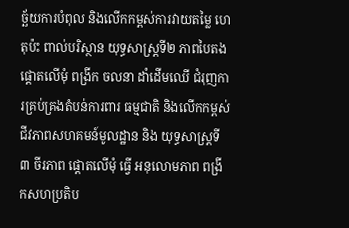ច្ឆ័យការបំពុល និងលើកកម្ពស់ការវាយតម្លៃ ហេតុប៉ះ ពាល់បរិស្ថាន យុទ្ធសាស្រ្តទី២ ភាពបៃតង ផ្តោតលើមុំ ពង្រីក ចលនា ដាំដើមឈើ ជំរុញការគ្រប់គ្រងតំបន់ការពារ ធម្មជាតិ និងលើកកម្ពស់ ជីវភាពសហគមន៍មូលដ្ឋាន និង យុទ្ធសាស្រ្តទី៣ ចីរភាព ផ្តោតលើមុំ ធ្វើ អនុលោមភាព ពង្រីកសហប្រតិប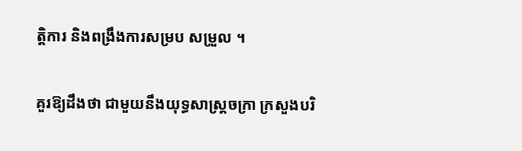ត្តិការ និងពង្រឹងការសម្រប សម្រួល ។

គួរឱ្យដឹងថា ជាមួយនឹងយុទ្ធសាស្រ្តចក្រា ក្រសួងបរិ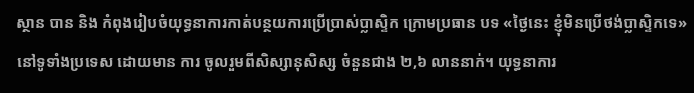ស្ថាន បាន និង កំពុងរៀបចំយុទ្ធនាការកាត់បន្ថយការប្រើប្រាស់ប្លាស្ទិក ក្រោមប្រធាន បទ «ថ្ងៃនេះ ខ្ញុំមិនប្រើថង់ប្លាស្ទិកទេ» នៅទូទាំងប្រទេស ដោយមាន ការ ចូលរួមពីសិស្សានុសិស្ស ចំនួនជាង ២,៦ លាននាក់។ យុទ្ធនាការ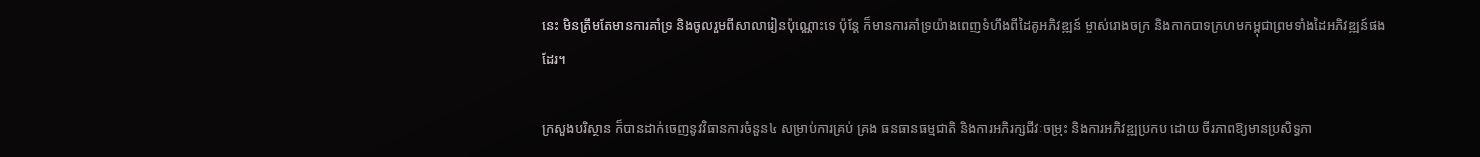នេះ មិនត្រឹមតែមានការគាំទ្រ និងចូលរួមពីសាលារៀនប៉ុណ្ណោះទេ ប៉ុន្តែ ក៏មានការគាំទ្រយ៉ាងពេញទំហឹងពីដៃគូអភិវឌ្ឍន៍ ម្ចាស់រោងចក្រ និងកាកបាទក្រហមកម្ពុជាព្រមទាំងដៃអភិវឌ្ឍន៍ផងដែរ។

ក្រសួងបរិស្ថាន ក៏បានដាក់ចេញនូវវិធានការចំនួន៤ សម្រាប់ការគ្រប់ គ្រង ធនធានធម្មជាតិ និងការអភិរក្សជីវៈចម្រុះ និងការអភិវឌ្ឍប្រកប ដោយ ចីរភាពឱ្យមានប្រសិទ្ធភា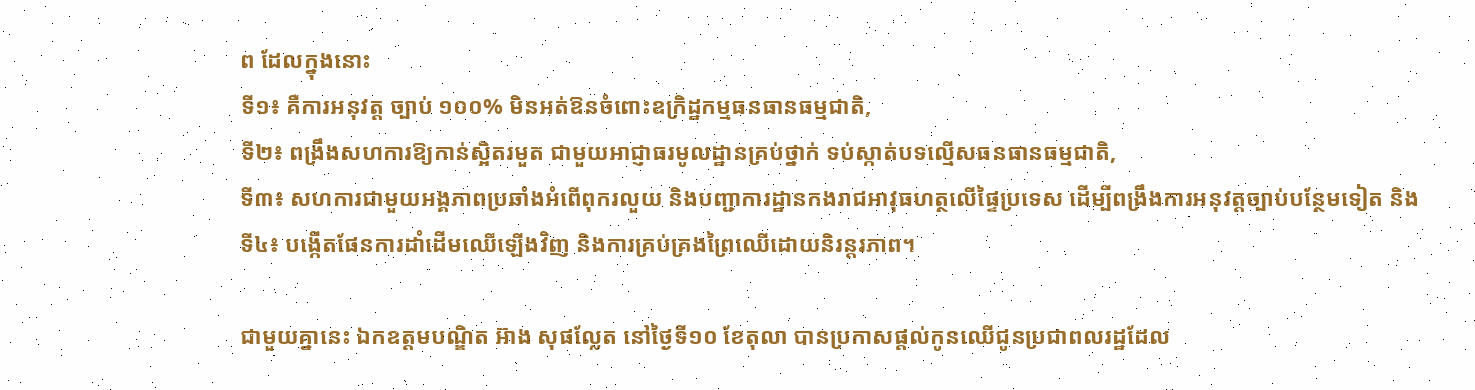ព ដែលក្នុងនោះ
ទី១៖ គឺការអនុវត្ត ច្បាប់ ១០០% មិនអត់ឱនចំពោះឧក្រិដ្ឋកម្មធនធានធម្មជាតិ,
ទី២៖ ពង្រឹងសហការឱ្យកាន់ស្អិតរមួត ជាមួយអាជ្ញាធរមូលដ្ឋានគ្រប់ថ្នាក់ ទប់ស្កាត់បទល្មើសធនធានធម្មជាតិ,
ទី៣៖ សហការជាមួយអង្គភាពប្រឆាំងអំពើពុករលួយ និងបញ្ជាការដ្ឋានកងរាជអាវុធហត្ថលើផ្ទៃប្រទេស ដើម្បីពង្រឹងការអនុវត្តច្បាប់បន្ថែមទៀត និង
ទី៤៖ បង្កើតផែនការដាំដើមឈើឡើងវិញ និងការគ្រប់គ្រងព្រៃឈើដោយនិរន្តរភាព។

ជាមួយគ្នានេះ ឯកឧត្តមបណ្ឌិត អ៊ាង សុផល្លែត នៅថ្ងៃទី១០ ខែតុលា បានប្រកាសផ្តល់កូនឈើជូនប្រជាពលរដ្ឋដែល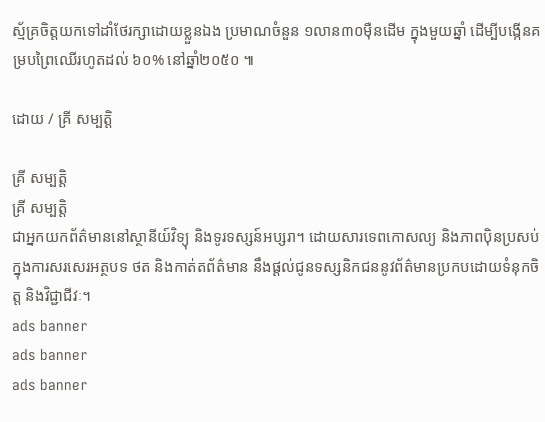ស្ម័គ្រចិត្តយកទៅដាំថែរក្សាដោយខ្លួនឯង ប្រមាណចំនួន ១លាន៣០ម៉ឺនដើម ក្នុងមួយឆ្នាំ ដើម្បីបង្កើនគម្របព្រៃឈើរហូតដល់ ៦០% នៅឆ្នាំ២០៥០ ៕

ដោយ / គ្រី សម្បត្តិ

គ្រី សម្បត្តិ
គ្រី សម្បត្តិ
ជាអ្នកយកព័ត៌មាននៅស្ថានីយ៍វិទ្យុ និងទូរទស្សន៍អប្សរា។ ដោយសារទេពកោសល្យ និងភាពប៉ិនប្រសប់ ក្នុងការសរសេរអត្ថបទ ថត និងកាត់តព័ត៌មាន នឹងផ្ដល់ជូនទស្សនិកជននូវព័ត៌មានប្រកបដោយទំនុកចិត្ត និងវិជ្ជាជីវៈ។
ads banner
ads banner
ads banner